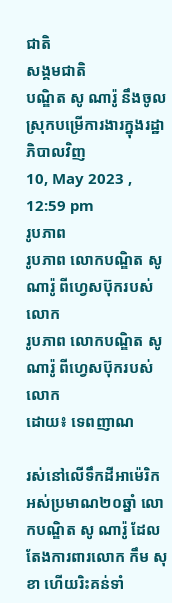ជាតិ
សង្គមជាតិ
បណ្ឌិត សូ ណារ៉ូ នឹងចូលស្រុកបម្រើការងារក្នុងរដ្ឋាភិបាលវិញ
10, May 2023 , 12:59 pm
រូបភាព
រូបភាព លោកបណ្ឌិត សូ ណារ៉ូ ពីហ្វេសប៊ុករបស់លោក
រូបភាព លោកបណ្ឌិត សូ ណារ៉ូ ពីហ្វេសប៊ុករបស់លោក
ដោយ៖ ទេពញាណ

រស់នៅលើទឹកដីអាម៉េរិកអស់ប្រមាណ២០ឆ្នាំ លោកបណ្ឌិត សូ ណារ៉ូ ដែលតែងការពារលោក កឹម សុខា ហើយរិះគន់ទាំ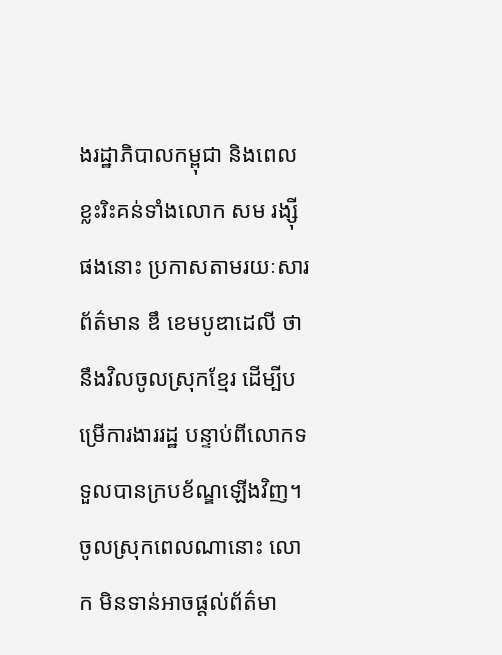ងរដ្ឋាភិបាលកម្ពុជា និងពេលខ្លះរិះគន់ទាំងលោក សម រង្ស៊ី ផងនោះ ប្រកាសតាមរយៈសារព័ត៌មាន ឌឹ ខេមបូឌាដេលី ថានឹងវិលចូលស្រុកខ្មែរ ដើម្បីបម្រើការងាររដ្ឋ បន្ទាប់ពីលោកទទួលបានក្របខ័ណ្ឌឡើងវិញ។ ចូលស្រុកពេលណានោះ លោក មិនទាន់អាចផ្តល់ព័ត៌មា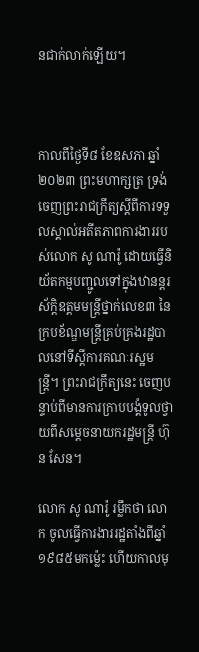នជាក់លាក់ឡើយ។



កាលពីថ្ងៃទី៨ ខែឧសភា ឆ្នាំ២០២៣ ព្រះមហាក្សត្រ ទ្រង់ចេញព្រះរាជក្រឹត្យស្តីពីការទទួលស្គាល់អតីតភាពការងាររបស់លោក សូ ណារ៉ូ ដោយធ្វើនិយ័តកម្មបញ្ជូលទៅក្នុងឋានន្តរស័ក្តិឧត្តមមន្រ្តីថ្នាក់លេខ៣ នៃក្របខ័ណ្ឌមន្រ្តីគ្រប់គ្រងរដ្ឋបាលនៅទីស្តីការគណៈរស្ឋមន្រ្តី។ ព្រះរាជក្រឹត្យនេះ ចេញបន្ទាប់ពីមានការក្រាបបង្គំទូលថ្វាយពីសម្តេចនាយករដ្ឋមន្រ្តី ហ៊ុន សែន។

លោក សូ ណារ៉ូ រម្លឹកថា លោក ចូលធ្វើការងាររដ្ឋតាំងពីឆ្នាំ១៩៨៥មកម្ល៉េះ ហើយកាលមុ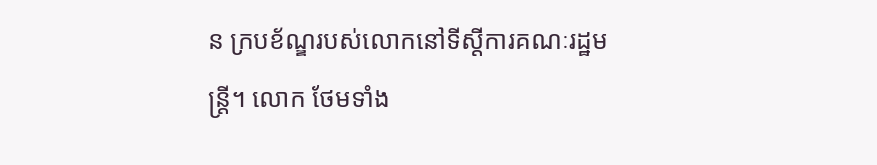ន ក្របខ័ណ្ឌរបស់លោកនៅទីស្តីការគណៈរដ្ឋមន្រ្តី។ លោក ថែមទាំង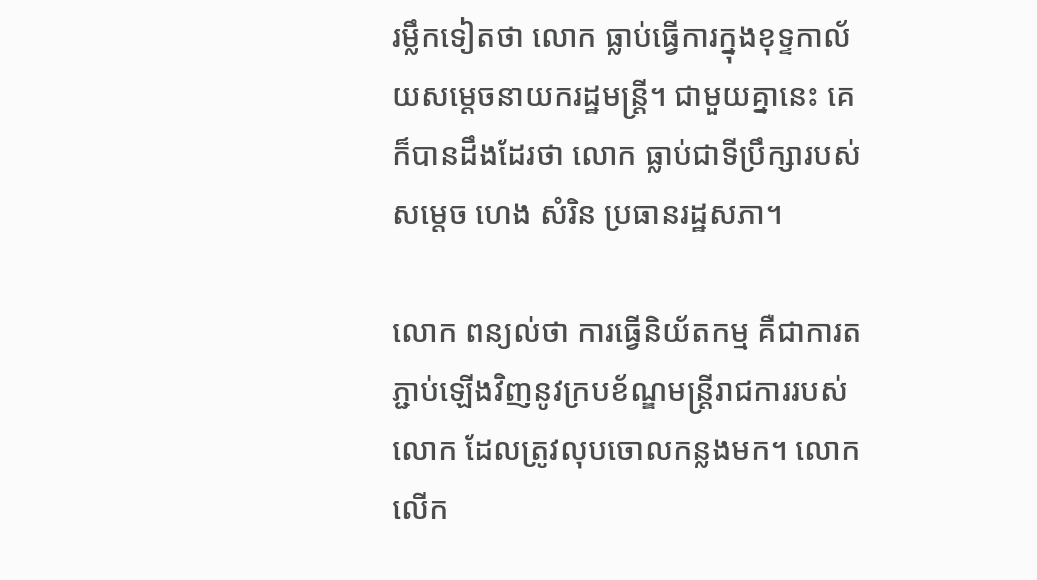រម្លឹកទៀតថា លោក ធ្លាប់ធ្វើការក្នុងខុទ្ទកាល័យសម្តេចនាយករដ្ឋមន្រ្តី។ ជាមួយគ្នានេះ គេ ក៏បានដឹងដែរថា លោក ធ្លាប់ជាទីប្រឹក្សារបស់សម្តេច ហេង សំរិន ប្រធានរដ្ឋសភា។

លោក ពន្យល់ថា ការធ្វើនិយ័តកម្ម គឺជាការតភ្ជាប់ឡើងវិញនូវក្របខ័ណ្ឌមន្រ្តីរាជការរបស់លោក ដែលត្រូវលុបចោលកន្លងមក។ លោក លើក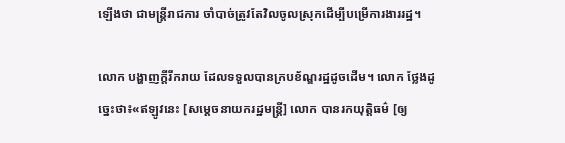ឡើងថា ជាមន្រ្តីរាជការ ចាំបាច់ត្រូវតែវិលចូលស្រុកដើម្បីបម្រើការងាររដ្ឋ។

លោក បង្ហាញក្តីរីករាយ ដែលទទួលបានក្របខ័ណ្ឌរដ្ឋដូចដើម។ លោក ថ្លែងដូច្នេះថា៖«ឥឡូវនេះ [សម្តេចនាយករដ្ឋមន្រ្តី] លោក បានរកយុត្តិធម៌ [ឲ្យ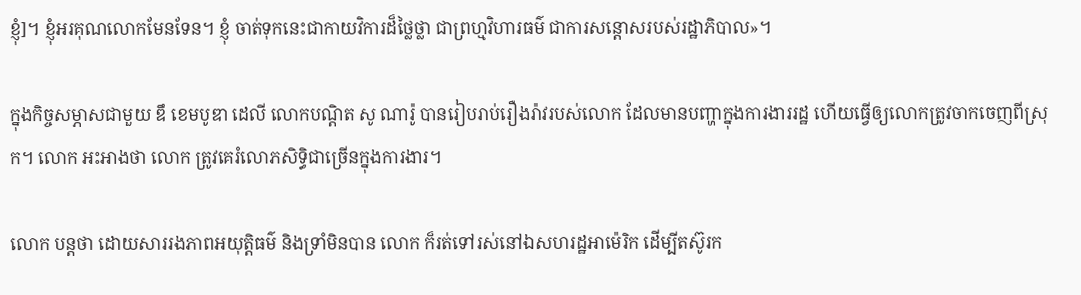ខ្ញុំ]។ ខ្ញុំអរគុណលោកមែនទែន។ ខ្ញុំ ចាត់ទុកនេះជាកាយវិការដ៏ថ្លៃថ្លា ជាព្រហ្មវិហារធម៌ ជាការសន្តោសរបស់រដ្ឋាភិបាល»។

ក្នុងកិច្ចសម្ភាសជាមួយ ឌឹ ខេមបូឌា ដេលី លោកបណ្ដិត សូ ណារ៉ូ បានរៀបរាប់រឿងរ៉ាវរបស់លោក ដែលមានបញ្ហាក្នុងការងាររដ្ឋ ហើយធ្វើឲ្យលោកត្រូវចាកចេញពីស្រុក។ លោក អះអាងថា លោក ត្រូវគេរំលោភសិទ្ធិជាច្រើនក្នុងការងារ។

លោក បន្តថា ដោយសាររងភាពអយុត្តិធម៌ និងទ្រាំមិនបាន លោក ក៏រត់ទៅរស់នៅឯសហរដ្ឋអាម៉េរិក ដើម្បីតស៊ូរក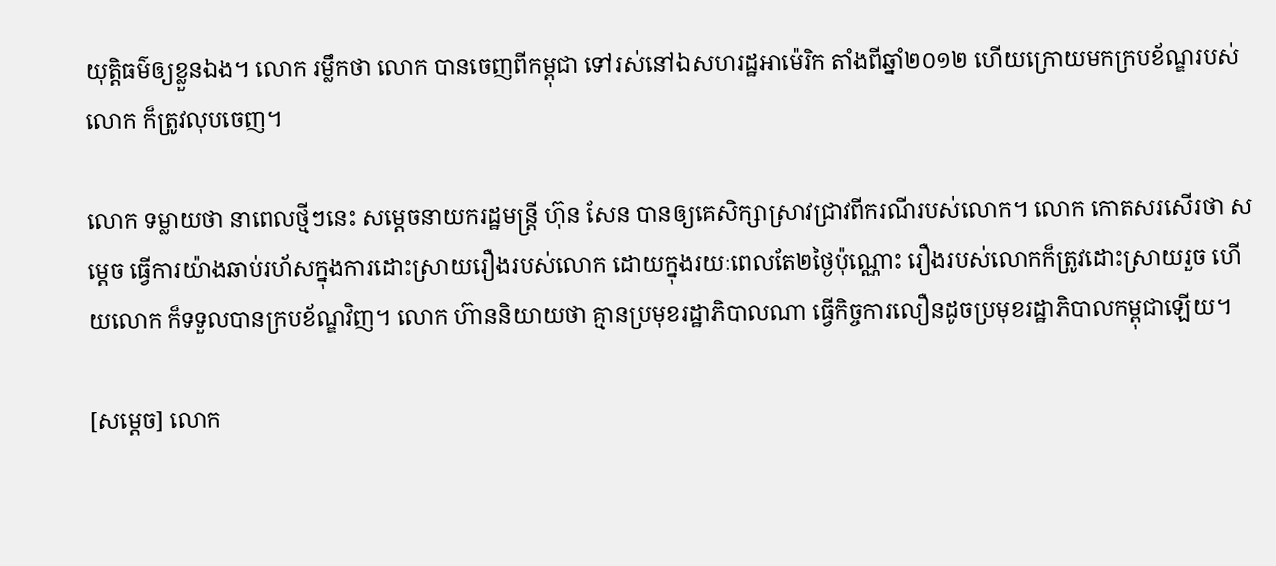យុត្តិធម៌ឲ្យខ្លួនឯង។ លោក រម្លឹកថា លោក បានចេញពីកម្ពុជា ទៅរស់នៅឯសហរដ្ឋអាម៉េរិក តាំងពីឆ្នាំ២០១២ ហើយក្រោយមកក្របខ័ណ្ឌរបស់លោក ក៏ត្រូវលុបចេញ។

លោក ទម្លាយថា នាពេលថ្មីៗនេះ សម្តេចនាយករដ្ឋមន្រ្តី ហ៊ុន សែន បានឲ្យគេសិក្សាស្រាវជ្រាវពីករណីរបស់លោក។ លោក កោតសរសើរថា សម្តេច ធ្វើការយ៉ាងឆាប់រហ័សក្នុងការដោះស្រាយរឿងរបស់លោក ដោយក្នុងរយៈពេលតែ២ថ្ងៃប៉ុណ្ណោះ រឿងរបស់លោកក៏ត្រូវដោះស្រាយរួច ហើយលោក ក៏ទទួលបានក្របខ័ណ្ឌវិញ។ លោក ហ៊ាននិយាយថា គ្មានប្រមុខរដ្ឋាភិបាលណា ធ្វើកិច្ចការលឿនដូចប្រមុខរដ្ឋាភិបាលកម្ពុជាឡើយ។

[សម្តេច] លោក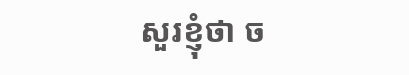សួរខ្ញុំថា ច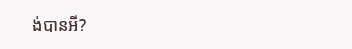ង់បានអី?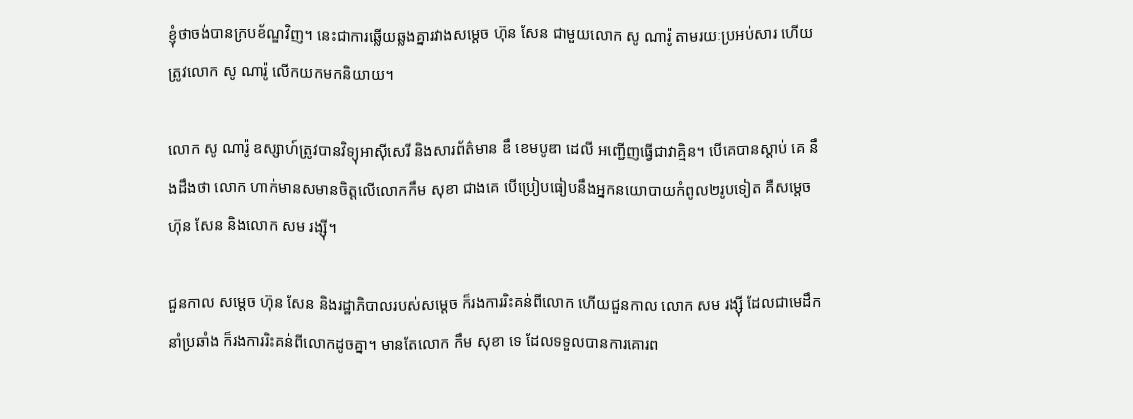ខ្ញុំថាចង់បានក្របខ័ណ្ឌវិញ។ នេះជាការឆ្លើយឆ្លងគ្នារវាងសម្តេច ហ៊ុន សែន ជាមួយលោក សូ ណារ៉ូ តាមរយៈប្រអប់សារ ហើយត្រូវលោក សូ ណារ៉ូ លើកយកមកនិយាយ។

លោក សូ ណារ៉ូ ឧស្សាហ៍ត្រូវបានវិទ្យុអាស៊ីសេរី និងសារព័ត៌មាន ឌឹ ខេមបូឌា ដេលី អញ្ជើញធ្វើជាវាគ្មិន។ បើគេបានស្តាប់ គេ នឹងដឹងថា លោក ហាក់មានសមានចិត្តលើលោកកឹម សុខា ជាងគេ បើប្រៀបធៀបនឹងអ្នកនយោបាយកំពូល២រូបទៀត គឺសម្តេច ហ៊ុន សែន និងលោក សម រង្ស៊ី។

ជួនកាល សម្តេច ហ៊ុន សែន និងរដ្ឋាភិបាលរបស់សម្តេច ក៏រងការរិះគន់ពីលោក ហើយជួនកាល លោក សម រង្ស៊ី ដែលជាមេដឹកនាំប្រឆាំង ក៏រងការរិះគន់ពីលោកដូចគ្នា។ មានតែលោក កឹម សុខា ទេ ដែលទទួលបានការគោរព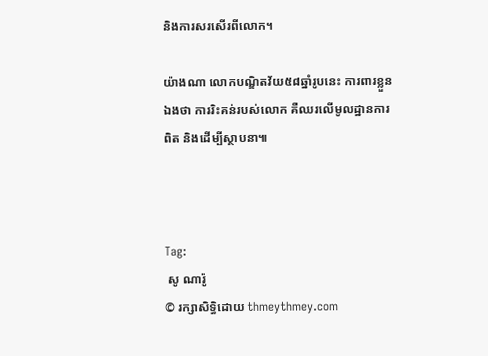និងការសរសើរពីលោក។

យ៉ាងណា លោកបណ្ឌិតវ័យ៥៨ឆ្នាំរូបនេះ ការពារខ្លួនឯងថា ការរិះគន់របស់លោក គឺឈរលើមូលដ្ឋានការពិត និងដើម្បីស្ថាបនា៕



Tag:
 សូ ណារ៉ូ
© រក្សាសិទ្ធិដោយ thmeythmey.com